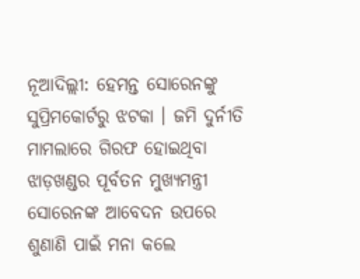ନୂଆଦିଲ୍ଲୀ: ହେମନ୍ତ ସୋରେନଙ୍କୁ ସୁପ୍ରିମକୋର୍ଟରୁ ଝଟକା । ଜମି ଦୁର୍ନୀତି ମାମଲାରେ ଗିରଫ ହୋଇଥିବା ଝାଡ଼ଖଣ୍ଡର ପୂର୍ବତନ ମୁଖ୍ୟମନ୍ତ୍ରୀ ସୋରେନଙ୍କ ଆବେଦନ ଉପରେ ଶୁଣାଣି ପାଇଁ ମନା କଲେ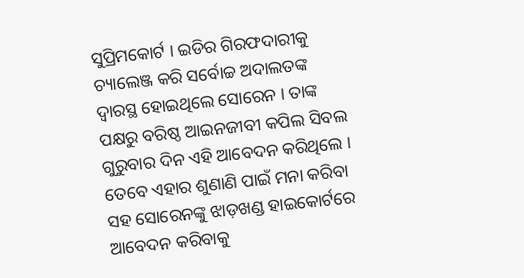ସୁପ୍ରିମକୋର୍ଟ । ଇଡିର ଗିରଫଦାରୀକୁ ଚ୍ୟାଲେଞ୍ଜ କରି ସର୍ବୋଚ୍ଚ ଅଦାଲତଙ୍କ ଦ୍ବାରସ୍ଥ ହୋଇଥିଲେ ସୋରେନ । ତାଙ୍କ ପକ୍ଷରୁ ବରିଷ୍ଠ ଆଇନଜୀବୀ କପିଲ ସିବଲ ଗୁରୁବାର ଦିନ ଏହି ଆବେଦନ କରିଥିଲେ । ତେବେ ଏହାର ଶୁଣାଣି ପାଇଁ ମନା କରିବା ସହ ସୋରେନଙ୍କୁ ଝାଡ଼ଖଣ୍ଡ ହାଇକୋର୍ଟରେ ଆବେଦନ କରିବାକୁ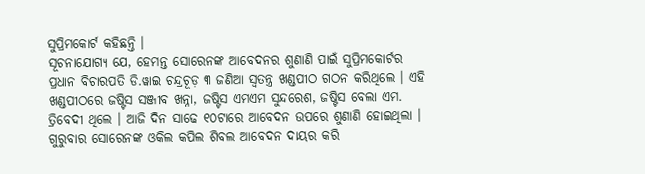ସୁପ୍ରିମକୋର୍ଟ କହିଛନ୍ତି ।
ସୂଚନାଯୋଗ୍ୟ ଯେ, ହେମନ୍ତ ସୋରେନଙ୍କ ଆବେଦନର ଶୁଣାଣି ପାଇଁ ସୁପ୍ରିମକୋର୍ଟର ପ୍ରଧାନ ବିଚାରପତି ଡି.ୱାଇ ଚନ୍ଦ୍ରଚୂଡ଼ ୩ ଜଣିଆ ସ୍ବତନ୍ତ୍ର ଖଣ୍ଡପୀଠ ଗଠନ କରିଥିଲେ । ଏହି ଖଣ୍ଡପୀଠରେ ଜଷ୍ଟିସ ସଞ୍ଜୀବ ଖନ୍ନା, ଜଷ୍ଟିସ ଏମଏମ ସୁନ୍ଦରେଶ, ଜଷ୍ଟିସ ବେଲା ଏମ. ତ୍ରିବେଦୀ ଥିଲେ । ଆଜି ଦିନ ସାଢେ ୧୦ଟାରେ ଆବେଦନ ଉପରେ ଶୁଣାଣି ହୋଇଥିଲା । ଗୁରୁବାର ସୋରେନଙ୍କ ଓକିଲ କପିଲ ଶିବଲ ଆବେଦନ ଦାୟର କରି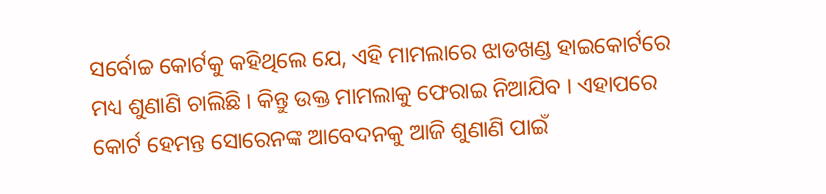ସର୍ବୋଚ୍ଚ କୋର୍ଟକୁ କହିଥିଲେ ଯେ, ଏହି ମାମଲାରେ ଝାଡଖଣ୍ଡ ହାଇକୋର୍ଟରେ ମଧ୍ୟ ଶୁଣାଣି ଚାଲିଛି । କିନ୍ତୁ ଉକ୍ତ ମାମଲାକୁ ଫେରାଇ ନିଆଯିବ । ଏହାପରେ କୋର୍ଟ ହେମନ୍ତ ସୋରେନଙ୍କ ଆବେଦନକୁ ଆଜି ଶୁଣାଣି ପାଇଁ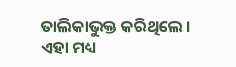ତାଲିକାଭୁକ୍ତ କରିଥିଲେ ।
ଏହା ମଧ୍ୟ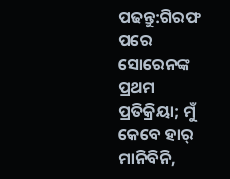ପଢନ୍ତୁ:ଗିରଫ ପରେ ସୋରେନଙ୍କ ପ୍ରଥମ ପ୍ରତିକ୍ରିୟା; ମୁଁ କେବେ ହାର୍ ମାନିବିନି,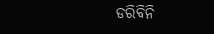ଡରିବିନି